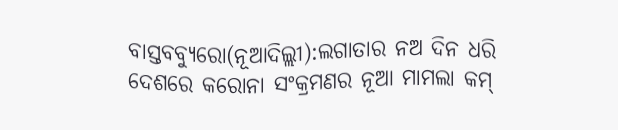ବାସ୍ତବବ୍ୟୁରୋ(ନୂଆଦିଲ୍ଲୀ):ଲଗାତାର ନଅ ଦିନ ଧରି ଦେଶରେ କରୋନା ସଂକ୍ରମଣର ନୂଆ ମାମଲା କମ୍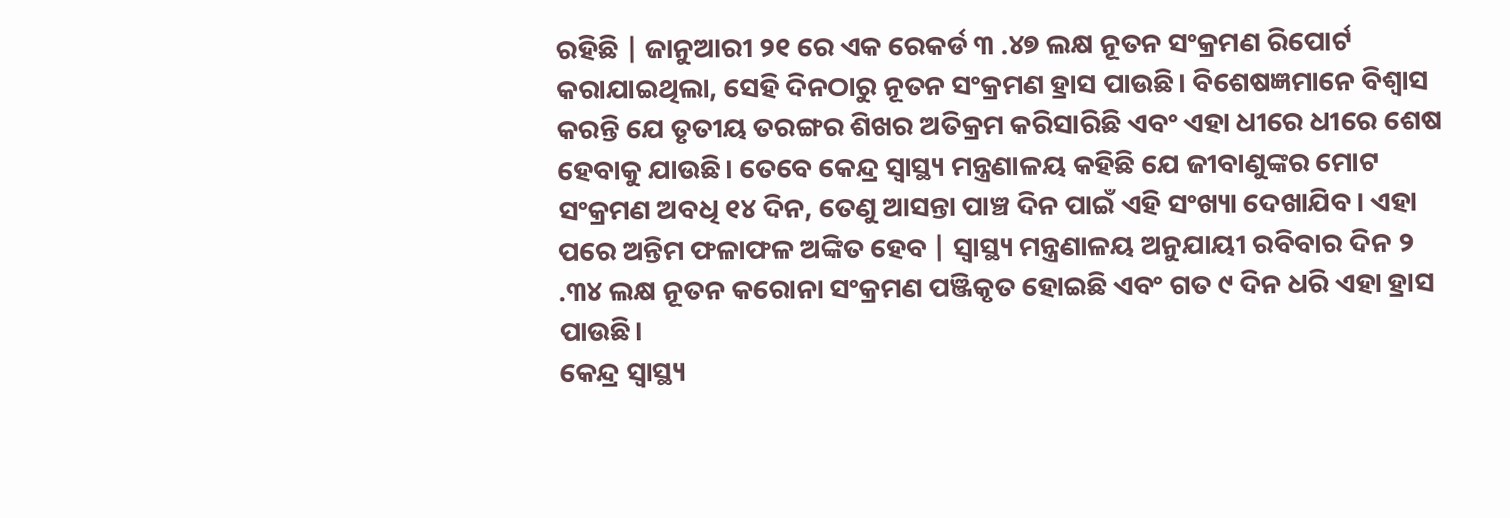ରହିଛି | ଜାନୁଆରୀ ୨୧ ରେ ଏକ ରେକର୍ଡ ୩ .୪୭ ଲକ୍ଷ ନୂତନ ସଂକ୍ରମଣ ରିପୋର୍ଟ କରାଯାଇଥିଲା, ସେହି ଦିନଠାରୁ ନୂତନ ସଂକ୍ରମଣ ହ୍ରାସ ପାଉଛି। ବିଶେଷଜ୍ଞମାନେ ବିଶ୍ୱାସ କରନ୍ତି ଯେ ତୃତୀୟ ତରଙ୍ଗର ଶିଖର ଅତିକ୍ରମ କରିସାରିଛି ଏବଂ ଏହା ଧୀରେ ଧୀରେ ଶେଷ ହେବାକୁ ଯାଉଛି। ତେବେ କେନ୍ଦ୍ର ସ୍ୱାସ୍ଥ୍ୟ ମନ୍ତ୍ରଣାଳୟ କହିଛି ଯେ ଜୀବାଣୁଙ୍କର ମୋଟ ସଂକ୍ରମଣ ଅବଧି ୧୪ ଦିନ, ତେଣୁ ଆସନ୍ତା ପାଞ୍ଚ ଦିନ ପାଇଁ ଏହି ସଂଖ୍ୟା ଦେଖାଯିବ। ଏହା ପରେ ଅନ୍ତିମ ଫଳାଫଳ ଅଙ୍କିତ ହେବ | ସ୍ୱାସ୍ଥ୍ୟ ମନ୍ତ୍ରଣାଳୟ ଅନୁଯାୟୀ ରବିବାର ଦିନ ୨ .୩୪ ଲକ୍ଷ ନୂତନ କରୋନା ସଂକ୍ରମଣ ପଞ୍ଜିକୃତ ହୋଇଛି ଏବଂ ଗତ ୯ ଦିନ ଧରି ଏହା ହ୍ରାସ ପାଉଛି।
କେନ୍ଦ୍ର ସ୍ୱାସ୍ଥ୍ୟ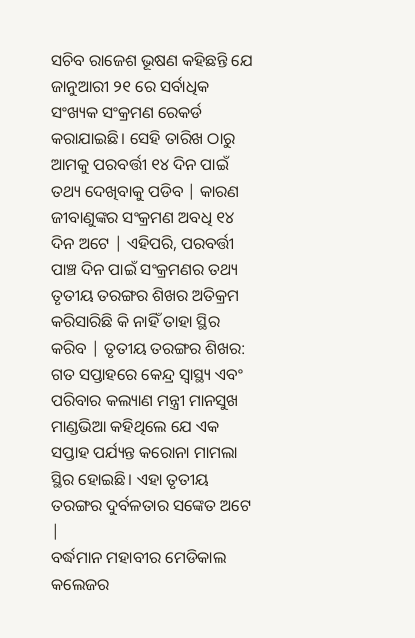ସଚିବ ରାଜେଶ ଭୂଷଣ କହିଛନ୍ତି ଯେ ଜାନୁଆରୀ ୨୧ ରେ ସର୍ବାଧିକ ସଂଖ୍ୟକ ସଂକ୍ରମଣ ରେକର୍ଡ କରାଯାଇଛି। ସେହି ତାରିଖ ଠାରୁ ଆମକୁ ପରବର୍ତ୍ତୀ ୧୪ ଦିନ ପାଇଁ ତଥ୍ୟ ଦେଖିବାକୁ ପଡିବ | କାରଣ ଜୀବାଣୁଙ୍କର ସଂକ୍ରମଣ ଅବଧି ୧୪ ଦିନ ଅଟେ | ଏହିପରି, ପରବର୍ତ୍ତୀ ପାଞ୍ଚ ଦିନ ପାଇଁ ସଂକ୍ରମଣର ତଥ୍ୟ ତୃତୀୟ ତରଙ୍ଗର ଶିଖର ଅତିକ୍ରମ କରିସାରିଛି କି ନାହିଁ ତାହା ସ୍ଥିର କରିବ | ତୃତୀୟ ତରଙ୍ଗର ଶିଖର: ଗତ ସପ୍ତାହରେ କେନ୍ଦ୍ର ସ୍ୱାସ୍ଥ୍ୟ ଏବଂ ପରିବାର କଲ୍ୟାଣ ମନ୍ତ୍ରୀ ମାନସୁଖ ମାଣ୍ଡଭିଆ କହିଥିଲେ ଯେ ଏକ ସପ୍ତାହ ପର୍ଯ୍ୟନ୍ତ କରୋନା ମାମଲା ସ୍ଥିର ହୋଇଛି। ଏହା ତୃତୀୟ ତରଙ୍ଗର ଦୁର୍ବଳତାର ସଙ୍କେତ ଅଟେ |
ବର୍ଦ୍ଧମାନ ମହାବୀର ମେଡିକାଲ କଲେଜର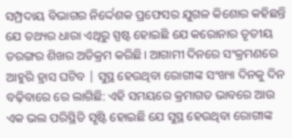ସମ୍ପ୍ରଦାୟ ବିଭାଗର ନିର୍ଦ୍ଦେଶକ ପ୍ରଫେସର ଯୁଗଳ କିଶୋର କହିଛନ୍ତି ଯେ ତଥ୍ୟର ଧାରା ଏଥିରୁ ସ୍ପଷ୍ଟ ହୋଇଛି ଯେ କରୋନାର ତୃତୀୟ ତରଙ୍ଗର ଶିଖର ଅତିକ୍ରମ କରିଛି। ଆଗାମୀ ଦିନରେ ସଂକ୍ରମଣରେ ଆହୁରି ହ୍ରାସ ଘଟିବ | ସୁସ୍ଥ ହେଉଥିବା ରୋଗୀଙ୍କ ସଂଖ୍ୟା ଦିନକୁ ଦିନ ବଢ଼ିବାରେ ରେ ଲାଗିଛି: ଏହି ସମୟରେ କ୍ରମାଗତ ଭାବରେ ଆଉ ଏକ ଭଲ ପରିସ୍ଥିତି ସୃଷ୍ଟି ହୋଇଛି ଯେ ସୁସ୍ଥ ହେଉଥିବା ରୋଗୀଙ୍କ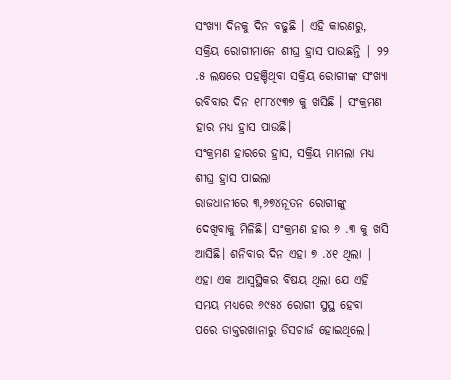ସଂଖ୍ୟା ଦିନକୁ ଦିନ ବଢୁଛି । ଏହି କାରଣରୁ, ସକ୍ରିୟ ରୋଗୀମାନେ ଶୀଘ୍ର ହ୍ରାସ ପାଉଛନ୍ତି | ୨୨ .୫ ଲକ୍ଷରେ ପହଞ୍ଚିଥିବା ସକ୍ରିୟ ରୋଗୀଙ୍କ ସଂଖ୍ୟା ରବିବାର ଦିନ ୧୮୮୪୯୩୭ କୁ ଖସିଛି । ସଂକ୍ରମଣ ହାର ମଧ୍ୟ ହ୍ରାସ ପାଉଛି।
ସଂକ୍ରମଣ ହାରରେ ହ୍ରାସ, ସକ୍ରିୟ ମାମଲା ମଧ୍ୟ ଶୀଘ୍ର ହ୍ରାସ ପାଇଲା
ରାଜଧାନୀରେ ୩,୬୭୪ନୂତନ ରୋଗୀଙ୍କୁ ଦେଖିବାକୁ ମିଳିଛି। ସଂକ୍ରମଣ ହାର ୬ .୩ କୁ ଖସି ଆସିଛି। ଶନିବାର ଦିନ ଏହା ୭ .୪୧ ଥିଲା | ଏହା ଏକ ଆସ୍ୱସ୍ଥିକର ବିଷୟ ଥିଲା ଯେ ଏହି ସମୟ ମଧ୍ୟରେ ୬୯୫୪ ରୋଗୀ ସୁସ୍ଥ ହେବା ପରେ ଡାକ୍ତରଖାନାରୁ ଡିସଚାର୍ଜ ହୋଇଥିଲେ।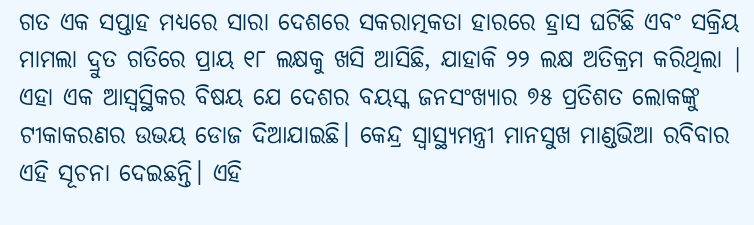ଗତ ଏକ ସପ୍ତାହ ମଧ୍ୟରେ ସାରା ଦେଶରେ ସକରାତ୍ମକତା ହାରରେ ହ୍ରାସ ଘଟିଛି ଏବଂ ସକ୍ରିୟ ମାମଲା ଦ୍ରୁତ ଗତିରେ ପ୍ରାୟ ୧୮ ଲକ୍ଷକୁ ଖସି ଆସିଛି, ଯାହାକି ୨୨ ଲକ୍ଷ ଅତିକ୍ରମ କରିଥିଲା | ଏହା ଏକ ଆସ୍ୱସ୍ଥିକର ବିଷୟ ଯେ ଦେଶର ବୟସ୍କ ଜନସଂଖ୍ୟାର ୭୫ ପ୍ରତିଶତ ଲୋକଙ୍କୁ ଟୀକାକରଣର ଉଭୟ ଡୋଜ ଦିଆଯାଇଛି। କେନ୍ଦ୍ର ସ୍ୱାସ୍ଥ୍ୟମନ୍ତ୍ରୀ ମାନସୁଖ ମାଣ୍ଡଭିଆ ରବିବାର ଏହି ସୂଚନା ଦେଇଛନ୍ତି। ଏହି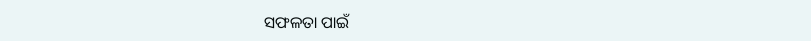ସଫଳତା ପାଇଁ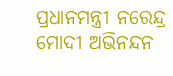ପ୍ରଧାନମନ୍ତ୍ରୀ ନରେନ୍ଦ୍ର ମୋଦୀ ଅଭିନନ୍ଦନ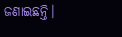ଜଣାଇଛନ୍ତି।